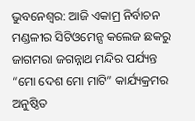ଭୁବନେଶ୍ବର: ଆଜି ଏକାମ୍ର ନିର୍ବାଚନ ମଣ୍ଡଳୀର ସିଟିଓମେନ୍ସ କଲେଜ ଛକରୁ ଜାଗମରା ଜଗନ୍ନାଥ ମନ୍ଦିର ପର୍ଯ୍ୟନ୍ତ “ମୋ ଦେଶ ମୋ ମାଟି” କାର୍ଯ୍ୟକ୍ରମର ଅନୁଷ୍ଠିତ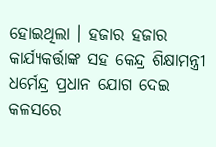ହୋଇଥିଲା । ହଜାର ହଜାର କାର୍ଯ୍ୟକର୍ତ୍ତାଙ୍କ ସହ କେନ୍ଦ୍ର ଶିକ୍ଷାମନ୍ତ୍ରୀ ଧର୍ମେନ୍ଦ୍ର ପ୍ରଧାନ ଯୋଗ ଦେଇ କଳସରେ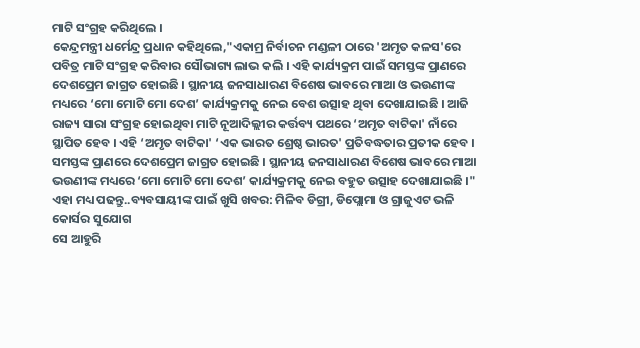ମାଟି ସଂଗ୍ରହ କରିଥିଲେ ।
କେନ୍ଦ୍ରମନ୍ତ୍ରୀ ଧର୍ମେନ୍ଦ୍ର ପ୍ରଧାନ କହିଥିଲେ,"ଏକାମ୍ର ନିର୍ବାଚନ ମଣ୍ଡଳୀ ଠାରେ 'ଅମୃତ କଳସ'ରେ ପବିତ୍ର ମାଟି ସଂଗ୍ରହ କରିବାର ସୌଭାଗ୍ୟ ଲାଭ କଲି । ଏହି କାର୍ଯ୍ୟକ୍ରମ ପାଇଁ ସମସ୍ତଙ୍କ ପ୍ରାଣରେ ଦେଶପ୍ରେମ ଜାଗ୍ରତ ହୋଇଛି । ସ୍ଥାନୀୟ ଜନସାଧାରଣ ବିଶେଷ ଭାବରେ ମାଆ ଓ ଭଉଣୀଙ୍କ ମଧ୍ୟରେ ‘ମୋ ମୋଟି ମୋ ଦେଶ’ କାର୍ଯ୍ୟକ୍ରମକୁ ନେଇ ବେଶ ଉତ୍ସାହ ଥିବା ଦେଖାଯାଇଛି । ଆଜି ରାଜ୍ୟ ସାରା ସଂଗ୍ରହ ହୋଇଥିବା ମାଟି ନୂଆଦିଲ୍ଲୀର କର୍ତ୍ତବ୍ୟ ପଥରେ ‘ଅମୃତ ବାଟିକା' ନାଁରେ ସ୍ଥାପିତ ହେବ । ଏହି ‘ଅମୃତ ବାଟିକା' ‘ଏକ ଭାରତ ଶ୍ରେଷ୍ଠ ଭାରତ' ପ୍ରତିବଦ୍ଧତାର ପ୍ରତୀକ ହେବ । ସମସ୍ତଙ୍କ ପ୍ରାଣରେ ଦେଶପ୍ରେମ ଜାଗ୍ରତ ହୋଇଛି । ସ୍ଥାନୀୟ ଜନସାଧାରଣ ବିଶେଷ ଭାବରେ ମାଆ ଭଉଣୀଙ୍କ ମଧ୍ୟରେ ‘ମୋ ମୋଟି ମୋ ଦେଶ’ କାର୍ଯ୍ୟକ୍ରମକୁ ନେଇ ବହୁତ ଉତ୍ସାହ ଦେଖାଯାଇଛି ।"
ଏହା ମଧ୍ୟ ପଢନ୍ତୁ..ବ୍ୟବସାୟୀଙ୍କ ପାଇଁ ଖୁସି ଖବର: ମିଳିବ ଡିଗ୍ରୀ, ଡିପ୍ଲୋମା ଓ ଗ୍ରାଜୁଏଟ ଭଳି କୋର୍ସର ସୁଯୋଗ
ସେ ଆହୁରି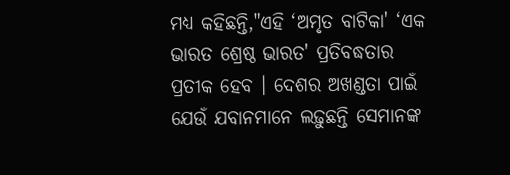ମଧ୍ୟ କହିଛନ୍ତି,"ଏହି ‘ଅମୃତ ବାଟିକା' ‘ଏକ ଭାରତ ଶ୍ରେଷ୍ଠ ଭାରତ' ପ୍ରତିବଦ୍ଧତାର ପ୍ରତୀକ ହେବ । ଦେଶର ଅଖଣ୍ଡତା ପାଇଁ ଯେଉଁ ଯବାନମାନେ ଲଢ଼ୁଛନ୍ତି ସେମାନଙ୍କ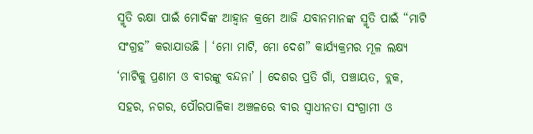ସ୍ମୃତି ରକ୍ଷା ପାଇଁ ମୋଦିଙ୍କ ଆହ୍ୱାନ କ୍ରମେ ଆଜି ଯବାନମାନଙ୍କ ସ୍ମୃତି ପାଇଁ “ମାଟି ସଂଗ୍ରହ” କରାଯାଉଛି । ‘ମୋ ମାଟି, ମୋ ଦେଶ” କାର୍ଯ୍ୟକ୍ରମର ମୂଳ ଲକ୍ଷ୍ୟ ‘ମାଟିକୁ ପ୍ରଣାମ ଓ ବୀରଙ୍କୁ ବନ୍ଦନା’ । ଦେଶର ପ୍ରତି ଗାଁ, ପଞ୍ଚାୟତ, ବ୍ଲକ, ସହର, ନଗର, ପୌରପାଳିକା ଅଞ୍ଚଳରେ ବୀର ସ୍ୱାଧୀନତା ସଂଗ୍ରାମୀ ଓ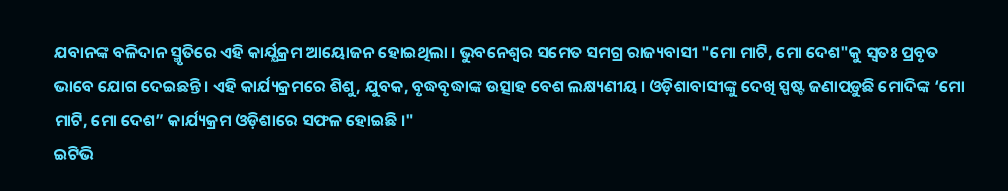ଯବାନଙ୍କ ବଳିଦାନ ସ୍ମୃତିରେ ଏହି କାର୍ଯ୍ଯକ୍ରମ ଆୟୋଜନ ହୋଇଥିଲା । ଭୁବନେଶ୍ୱର ସମେତ ସମଗ୍ର ରାଜ୍ୟବାସୀ "ମୋ ମାଟି, ମୋ ଦେଶ"କୁ ସ୍ୱତଃ ପ୍ରବୃତ ଭାବେ ଯୋଗ ଦେଇଛନ୍ତି । ଏହି କାର୍ଯ୍ୟକ୍ରମରେ ଶିଶୁ, ଯୁବକ, ବୃଦ୍ଧବୃଦ୍ଧାଙ୍କ ଉତ୍ସାହ ବେଶ ଲକ୍ଷ୍ୟଣୀୟ । ଓଡ଼ିଶାବାସୀଙ୍କୁ ଦେଖି ସ୍ପଷ୍ଟ ଜଣାପଡ଼ୁଛି ମୋଦିଙ୍କ ‘ମୋ ମାଟି, ମୋ ଦେଶ” କାର୍ଯ୍ୟକ୍ରମ ଓଡ଼ିଶାରେ ସଫଳ ହୋଇଛି ।"
ଇଟିଭି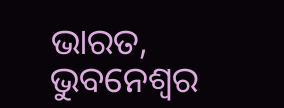ଭାରତ, ଭୁବନେଶ୍ବର